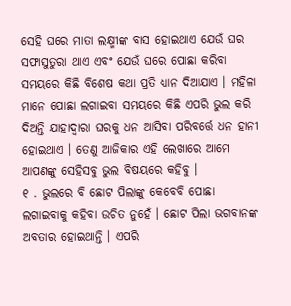ସେହି ଘରେ ମାତା ଲକ୍ଷ୍ମୀଙ୍କ ବାସ ହୋଇଥାଏ ଯେଉଁ ଘର ସଫାସୁତୁରା ଥାଏ ଏବଂ ଯେଉଁ ଘରେ ପୋଛା କରିବା ସମୟରେ କିଛି ବିଶେଷ କଥା ପ୍ରତି ଧ୍ୟାନ ଦିଆଯାଏ । ମହିଳା ମାନେ ପୋଛା ଲଗାଇବା ସମୟରେ କିଛି ଏପରି ଭୁଲ କରି ଦିଅନ୍ତି ଯାହାଦ୍ୱାରା ଘରକୁ ଧନ ଆସିବା ପରିବର୍ତ୍ତେ ଧନ ହାନୀ ହୋଇଥାଏ । ତେଣୁ ଆଜିକାର ଏହି ଲେଖାରେ ଆମେ ଆପଣଙ୍କୁ ସେହିସବୁ ଭୁଲ ବିଷୟରେ କହିବୁ ।
୧ . ଭୁଲରେ ବି ଛୋଟ ପିଲାଙ୍କୁ କେବେବି ପୋଛା ଲଗାଇବାକୁ କହିବା ଉଚିତ ନୁହେଁ । ଛୋଟ ପିଲା ଭଗବାନଙ୍କ ଅବତାର ହୋଇଥାନ୍ତି । ଏପରି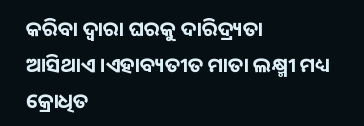କରିବା ଦ୍ୱାରା ଘରକୁ ଦାରିଦ୍ର୍ୟତା ଆସିଥାଏ ।ଏହାବ୍ୟତୀତ ମାତା ଲକ୍ଷ୍ମୀ ମଧ୍ୟ କ୍ରୋଧିତ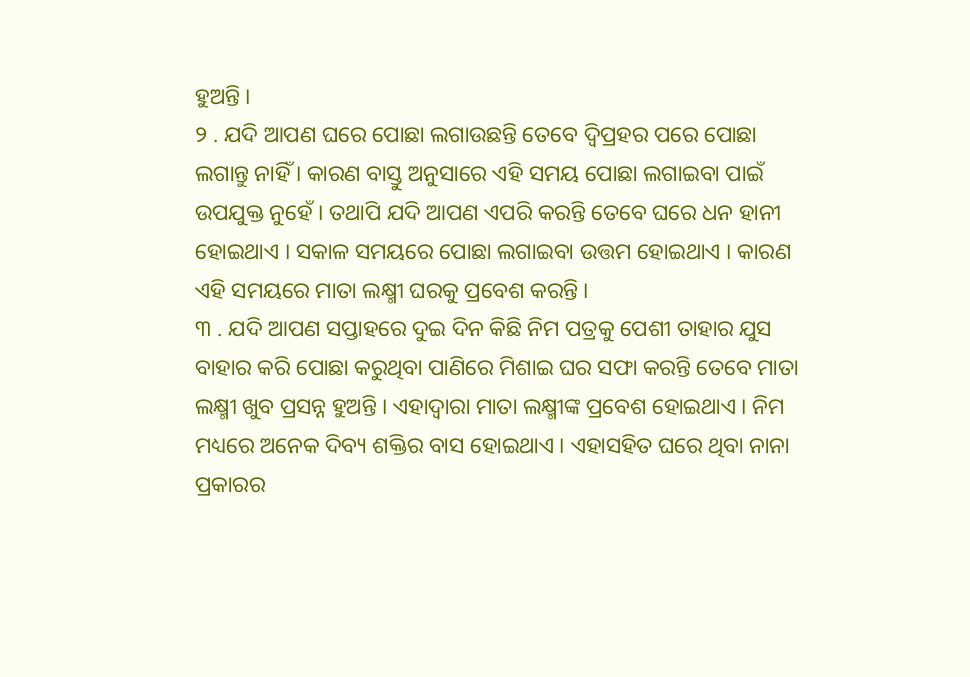ହୁଅନ୍ତି ।
୨ . ଯଦି ଆପଣ ଘରେ ପୋଛା ଲଗାଉଛନ୍ତି ତେବେ ଦ୍ୱିପ୍ରହର ପରେ ପୋଛା ଲଗାନ୍ତୁ ନାହିଁ । କାରଣ ବାସ୍ତୁ ଅନୁସାରେ ଏହି ସମୟ ପୋଛା ଲଗାଇବା ପାଇଁ ଉପଯୁକ୍ତ ନୁହେଁ । ତଥାପି ଯଦି ଆପଣ ଏପରି କରନ୍ତି ତେବେ ଘରେ ଧନ ହାନୀ ହୋଇଥାଏ । ସକାଳ ସମୟରେ ପୋଛା ଲଗାଇବା ଉତ୍ତମ ହୋଇଥାଏ । କାରଣ ଏହି ସମୟରେ ମାତା ଲକ୍ଷ୍ମୀ ଘରକୁ ପ୍ରବେଶ କରନ୍ତି ।
୩ . ଯଦି ଆପଣ ସପ୍ତାହରେ ଦୁଇ ଦିନ କିଛି ନିମ ପତ୍ରକୁ ପେଶୀ ତାହାର ଯୁସ ବାହାର କରି ପୋଛା କରୁଥିବା ପାଣିରେ ମିଶାଇ ଘର ସଫା କରନ୍ତି ତେବେ ମାତା ଲକ୍ଷ୍ମୀ ଖୁବ ପ୍ରସନ୍ନ ହୁଅନ୍ତି । ଏହାଦ୍ବାରା ମାତା ଲକ୍ଷ୍ମୀଙ୍କ ପ୍ରବେଶ ହୋଇଥାଏ । ନିମ ମଧ୍ୟରେ ଅନେକ ଦିବ୍ୟ ଶକ୍ତିର ବାସ ହୋଇଥାଏ । ଏହାସହିତ ଘରେ ଥିବା ନାନା ପ୍ରକାରର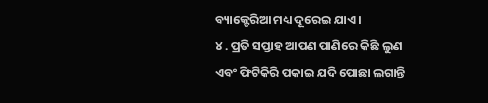ବ୍ୟାକ୍ଟେରିଆ ମଧ୍ୟ ଦୂରେଇ ଯାଏ ।
୪ . ପ୍ରତି ସପ୍ତାହ ଆପଣ ପାଣିରେ କିଛି ଲୁଣ ଏବଂ ଫିଟିକିରି ପକାଇ ଯଦି ପୋଛା ଲଗାନ୍ତି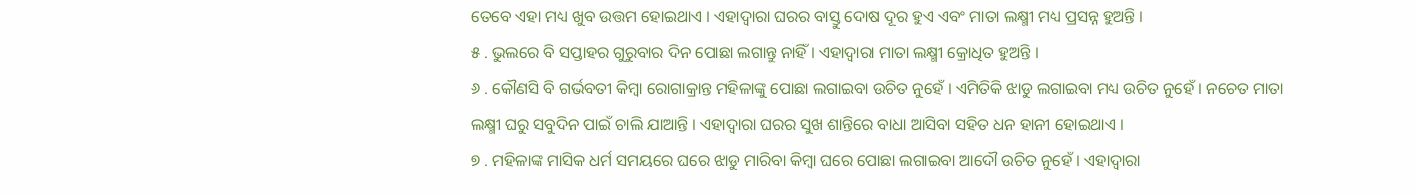ତେବେ ଏହା ମଧ୍ୟ ଖୁବ ଉତ୍ତମ ହୋଇଥାଏ । ଏହାଦ୍ବାରା ଘରର ବାସ୍ତୁ ଦୋଷ ଦୂର ହୁଏ ଏବଂ ମାତା ଲକ୍ଷ୍ମୀ ମଧ୍ୟ ପ୍ରସନ୍ନ ହୁଅନ୍ତି ।
୫ . ଭୁଲରେ ବି ସପ୍ତାହର ଗୁରୁବାର ଦିନ ପୋଛା ଲଗାନ୍ତୁ ନାହିଁ । ଏହାଦ୍ବାରା ମାତା ଲକ୍ଷ୍ମୀ କ୍ରୋଧିତ ହୁଅନ୍ତି ।
୬ . କୌଣସି ବି ଗର୍ଭବତୀ କିମ୍ବା ରୋଗାକ୍ରାନ୍ତ ମହିଳାଙ୍କୁ ପୋଛା ଲଗାଇବା ଉଚିତ ନୁହେଁ । ଏମିତିକି ଝାଡୁ ଲଗାଇବା ମଧ୍ୟ ଉଚିତ ନୁହେଁ । ନଚେତ ମାତା ଲକ୍ଷ୍ମୀ ଘରୁ ସବୁଦିନ ପାଇଁ ଚାଲି ଯାଆନ୍ତି । ଏହାଦ୍ବାରା ଘରର ସୁଖ ଶାନ୍ତିରେ ବାଧା ଆସିବା ସହିତ ଧନ ହାନୀ ହୋଇଥାଏ ।
୭ . ମହିଳାଙ୍କ ମାସିକ ଧର୍ମ ସମୟରେ ଘରେ ଝାଡୁ ମାରିବା କିମ୍ବା ଘରେ ପୋଛା ଲଗାଇବା ଆଦୌ ଉଚିତ ନୁହେଁ । ଏହାଦ୍ବାରା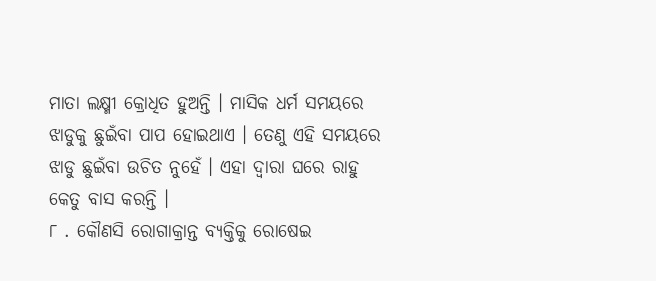ମାତା ଲକ୍ଷ୍ମୀ କ୍ରୋଧିତ ହୁଅନ୍ତି । ମାସିକ ଧର୍ମ ସମୟରେ ଝାଡୁକୁ ଛୁଇଁବା ପାପ ହୋଇଥାଏ । ତେଣୁ ଏହି ସମୟରେ ଝାଡୁ ଛୁଇଁବା ଉଚିତ ନୁହେଁ । ଏହା ଦ୍ୱାରା ଘରେ ରାହୁ କେତୁ ବାସ କରନ୍ତି ।
୮ . କୌଣସି ରୋଗାକ୍ରାନ୍ତ ବ୍ୟକ୍ତିକୁ ରୋଷେଇ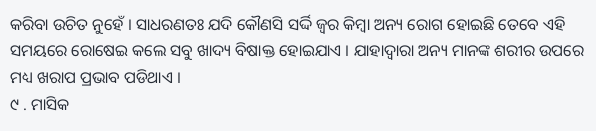କରିବା ଉଚିତ ନୁହେଁ । ସାଧରଣତଃ ଯଦି କୌଣସି ସର୍ଦ୍ଦି ଜ୍ୱର କିମ୍ବା ଅନ୍ୟ ରୋଗ ହୋଇଛି ତେବେ ଏହି ସମୟରେ ରୋଷେଇ କଲେ ସବୁ ଖାଦ୍ୟ ବିଷାକ୍ତ ହୋଇଯାଏ । ଯାହାଦ୍ୱାରା ଅନ୍ୟ ମାନଙ୍କ ଶରୀର ଉପରେ ମଧ୍ୟ ଖରାପ ପ୍ରଭାବ ପଡିଥାଏ ।
୯ . ମାସିକ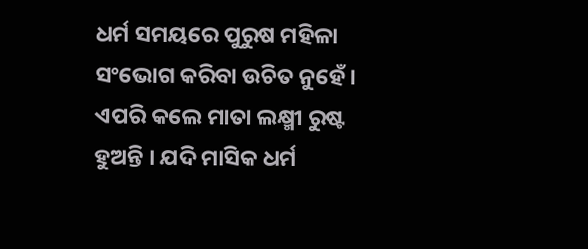ଧର୍ମ ସମୟରେ ପୁରୁଷ ମହିଳା ସଂଭୋଗ କରିବା ଉଚିତ ନୁହେଁ । ଏପରି କଲେ ମାତା ଲକ୍ଷ୍ମୀ ରୁଷ୍ଟ ହୁଅନ୍ତି । ଯଦି ମାସିକ ଧର୍ମ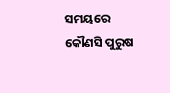ସମୟରେ କୌଣସି ପୁରୁଷ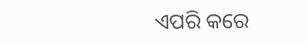ଏପରି କରେ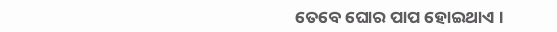ତେବେ ଘୋର ପାପ ହୋଇଥାଏ ।